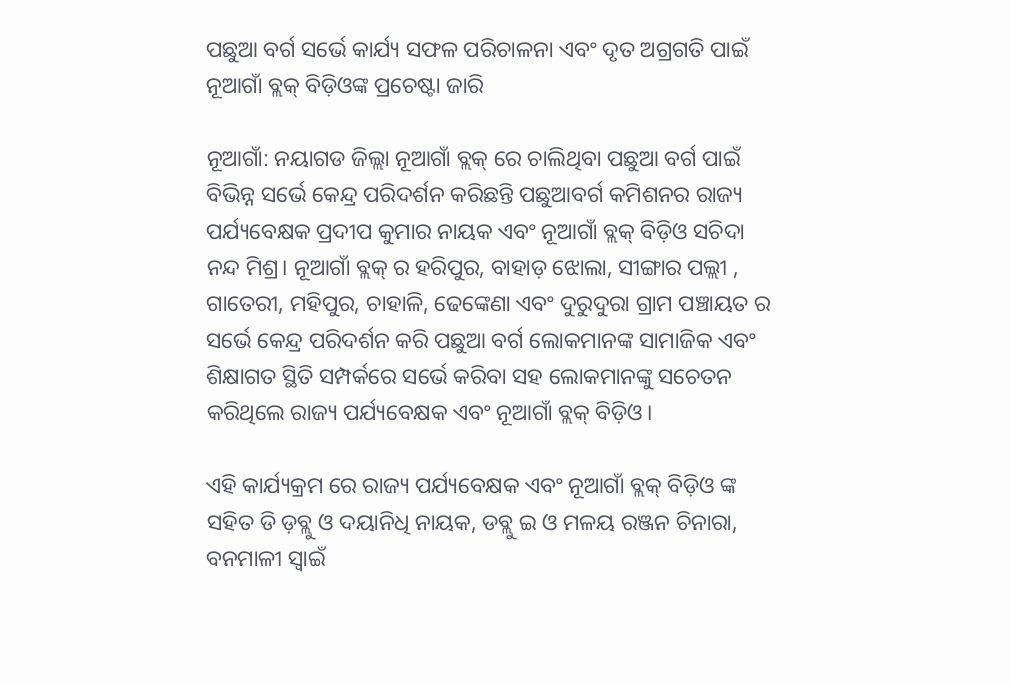ପଛୁଆ ବର୍ଗ ସର୍ଭେ କାର୍ଯ୍ୟ ସଫଳ ପରିଚାଳନା ଏବଂ ଦୃତ ଅଗ୍ରଗତି ପାଇଁ ନୂଆଗାଁ ବ୍ଲକ୍ ବିଡ଼ିଓଙ୍କ ପ୍ରଚେଷ୍ଟା ଜାରି

ନୂଆଗାଁ: ନୟାଗଡ ଜିଲ୍ଲା ନୂଆଗାଁ ବ୍ଲକ୍ ରେ ଚାଲିଥିବା ପଛୁଆ ବର୍ଗ ପାଇଁ ବିଭିନ୍ନ ସର୍ଭେ କେନ୍ଦ୍ର ପରିଦର୍ଶନ କରିଛନ୍ତି ପଛୁଆବର୍ଗ କମିଶନର ରାଜ୍ୟ ପର୍ଯ୍ୟବେକ୍ଷକ ପ୍ରଦୀପ କୁମାର ନାୟକ ଏବଂ ନୂଆଗାଁ ବ୍ଲକ୍ ବିଡ଼ିଓ ସଚିଦା ନନ୍ଦ ମିଶ୍ର। ନୂଆଗାଁ ବ୍ଲକ୍ ର ହରିପୁର, ବାହାଡ଼ ଝୋଲା, ସୀଙ୍ଗାର ପଲ୍ଲୀ , ଗାତେରୀ, ମହିପୁର, ଚାହାଳି, ଢେଙ୍କେଣା ଏବଂ ଦୁରୁଦୁରା ଗ୍ରାମ ପଞ୍ଚାୟତ ର ସର୍ଭେ କେନ୍ଦ୍ର ପରିଦର୍ଶନ କରି ପଛୁଆ ବର୍ଗ ଲୋକମାନଙ୍କ ସାମାଜିକ ଏବଂ ଶିକ୍ଷାଗତ ସ୍ଥିତି ସମ୍ପର୍କରେ ସର୍ଭେ କରିବା ସହ ଲୋକମାନଙ୍କୁ ସଚେତନ କରିଥିଲେ ରାଜ୍ୟ ପର୍ଯ୍ୟବେକ୍ଷକ ଏବଂ ନୂଆଗାଁ ବ୍ଲକ୍ ବିଡ଼ିଓ।

ଏହି କାର୍ଯ୍ୟକ୍ରମ ରେ ରାଜ୍ୟ ପର୍ଯ୍ୟବେକ୍ଷକ ଏବଂ ନୂଆଗାଁ ବ୍ଲକ୍ ବିଡ଼ିଓ ଙ୍କ ସହିତ ଡି ଡ଼ବ୍ଲୁ ଓ ଦୟାନିଧି ନାୟକ, ଡବ୍ଲୁ ଇ ଓ ମଳୟ ରଞ୍ଜନ ଚିନାରା, ବନମାଳୀ ସ୍ବାଇଁ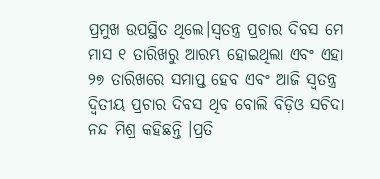ପ୍ରମୁଖ ଉପସ୍ଥିତ ଥିଲେ।ସ୍ଵତନ୍ତ୍ର ପ୍ରଚାର ଦିବସ ମେ ମାସ ୧ ତାରିଖରୁ ଆରମ୍ଭ ହୋଇଥିଲା ଏବଂ ଏହା ୨୭ ତାରିଖରେ ସମାପ୍ତ ହେବ ଏବଂ ଆଜି ସ୍ଵତନ୍ତ୍ର ଦ୍ଵିତୀୟ ପ୍ରଚାର ଦିବସ ଥିବ ବୋଲି ବିଡ଼ିଓ ସଚିଦା ନନ୍ଦ ମିଶ୍ର କହିଛନ୍ତି ।ପ୍ରତି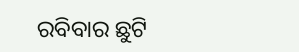ରବିବାର ଛୁଟି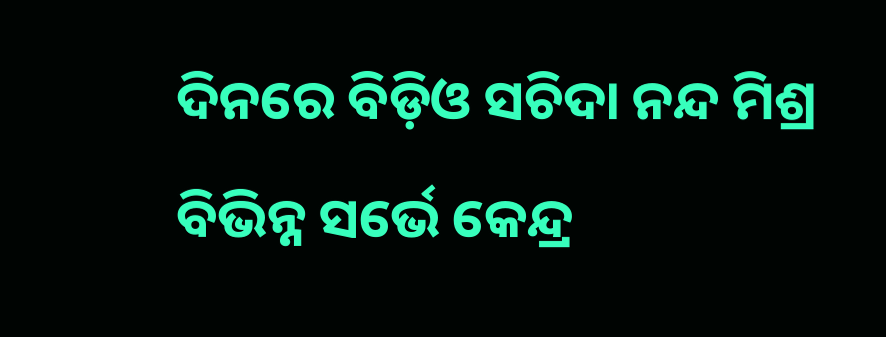ଦିନରେ ବିଡ଼ିଓ ସଚିଦା ନନ୍ଦ ମିଶ୍ର ବିଭିନ୍ନ ସର୍ଭେ କେନ୍ଦ୍ର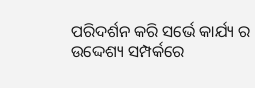ପରିଦର୍ଶନ କରି ସର୍ଭେ କାର୍ଯ୍ୟ ର ଉଦ୍ଦେଶ୍ୟ ସମ୍ପର୍କରେ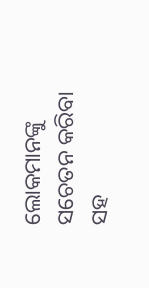ଲୋକମାନଙ୍କୁ ସଚେତନ କରିବା ସହ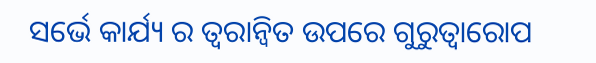ସର୍ଭେ କାର୍ଯ୍ୟ ର ତ୍ୱରାନ୍ୱିତ ଉପରେ ଗୁରୁତ୍ୱାରୋପ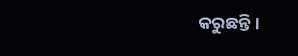କରୁଛନ୍ତି।